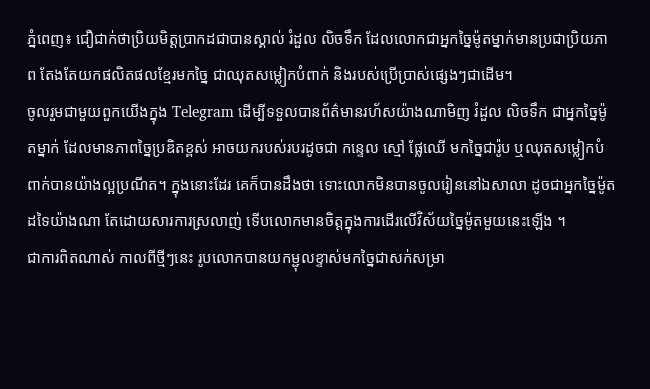ភ្នំពេញ៖ ជឿជាក់ថាប្រិយមិត្តប្រាកដជាបានស្គាល់ រំដួល លិចទឹក ដែលលោកជាអ្នកច្នៃម៉ូតម្នាក់មានប្រជាប្រិយភាព តែងតែយកផលិតផលខ្មែរមកច្នៃ ជាឈុតសម្លៀកបំពាក់ និងរបស់ប្រើប្រាស់ផ្សេងៗជាដើម។
ចូលរួមជាមួយពួកយើងក្នុង Telegram ដើម្បីទទួលបានព័ត៌មានរហ័សយ៉ាងណាមិញ រំដួល លិចទឹក ជាអ្នកច្នៃម៉ូតម្នាក់ ដែលមានភាពច្នៃប្រឌិតខ្ពស់ អាចយករបស់របរដូចជា កន្ទេល ស្មៅ ផ្លែឈើ មកច្នៃជារ៉ូប ឬឈុតសម្លៀកបំពាក់បានយ៉ាងល្អប្រណីត។ ក្នុងនោះដែរ គេក៏បានដឹងថា ទោះលោកមិនបានចូលរៀននៅឯសាលា ដូចជាអ្នកច្នៃម៉ូតដទៃយ៉ាងណា តែដោយសារការស្រលាញ់ ទើបលោកមានចិត្តក្នុងការដើរលើវិស័យច្នៃម៉ូតមួយនេះឡើង ។
ជាការពិតណាស់ កាលពីថ្មីៗនេះ រូបលោកបានយកម្ជុលខ្ទាស់មកច្នៃជាសក់សម្រា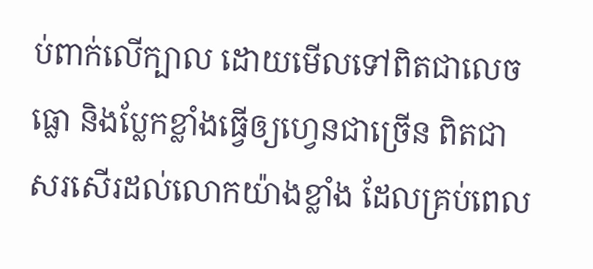ប់ពាក់លើក្បាល ដោយមើលទៅពិតជាលេចធ្លោ និងប្លែកខ្លាំងធ្វើឲ្យហ្វេនជាច្រើន ពិតជាសរសើរដល់លោកយ៉ាងខ្លាំង ដែលគ្រប់ពេល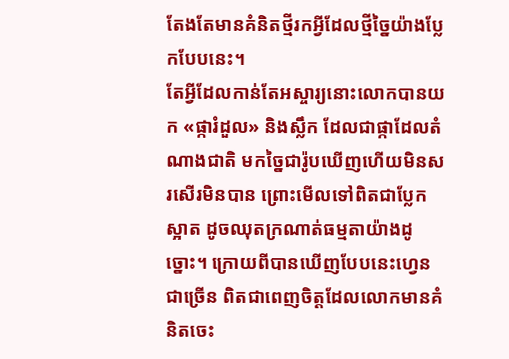តែងតែមានគំនិតថ្មីរកអ្វីដែលថ្មីច្នៃយ៉ាងប្លែកបែបនេះ។
តែអ្វីដែលកាន់តែអស្ចារ្យនោះលោកបានយក «ផ្ការំដួល» និងស្លឹក ដែលជាផ្កាដែលតំណាងជាតិ មកច្នៃជារ៉ូបឃើញហើយមិនសរសើរមិនបាន ព្រោះមើលទៅពិតជាប្លែកស្អាត ដូចឈុតក្រណាត់ធម្មតាយ៉ាងដូច្នោះ។ ក្រោយពីបានឃើញបែបនេះហ្វេនជាច្រើន ពិតជាពេញចិត្តដែលលោកមានគំនិតចេះ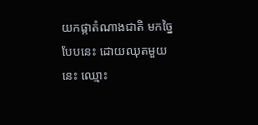យកផ្កាតំណាងជាតិ មកច្នៃបែបនេះ ដោយឈុតមួយនេះ ឈ្មោះ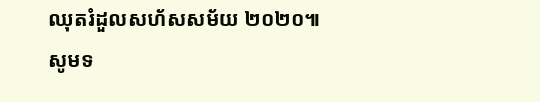ឈុតរំដួលសហ័សសម័យ ២០២០៕
សូមទ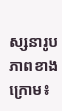ស្សនារូបភាពខាងក្រោម៖